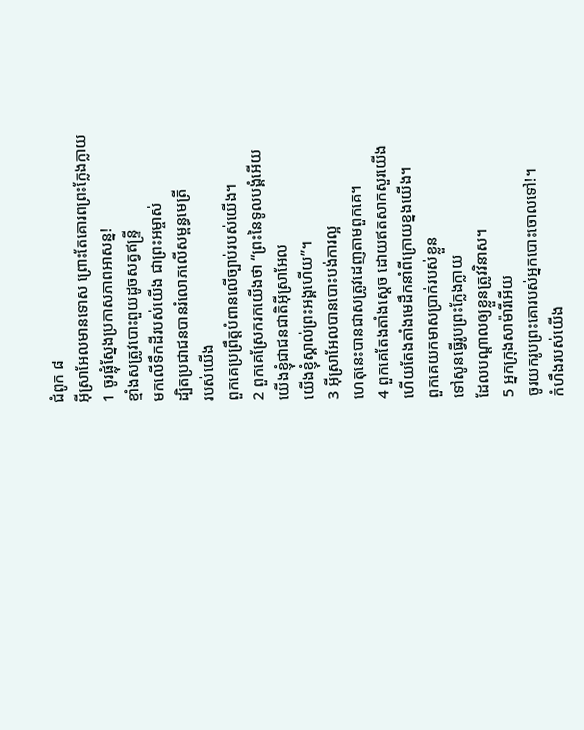ជំពូក ៨
អ៊ីស្រាអែលមានទោស ព្រោះតែគោរពព្រះក្លែងក្លាយ
1 ចូរផ្លុំស្នែងប្រកាសភាពអាសន្ន!
ខ្មាំងសត្រូវបោះពួយដូចសត្វឥន្ទ្រី
មកលើទឹកដីរបស់យើង ជាព្រះអម្ចាស់
ដ្បិតប្រជាជនបានរំលោភលើសម្ពន្ធមេត្រី
របស់យើង
ពួកគេប្រព្រឹត្តបំពានលើច្បាប់របស់យើង។
2 ពួកគេស្រែករកយើងថា “ព្រះនៃទូលបង្គំអើយ
យើងខ្ញុំជាជនជាតិអ៊ីស្រាអែល
យើងខ្ញុំស្គាល់ព្រះអង្គហើយ”។
3 អ៊ីស្រាអែលបានបោះបង់ការល្អ
ហេតុនេះបានជាសត្រូវដេញតាមពួកគេ។
4 ពួកគេតែងតាំងស្តេច ដោយឥតសាកសួរយើង
ហើយតែងតាំងមេដឹកនាំពីក្រោយខ្នងយើង។
ពួកគេយកមាសប្រាក់របស់ខ្លួន
ទៅសូនធ្វើរូបព្រះក្លែងក្លាយ
ដែលបណ្តាលឲ្យខ្លួនត្រូវវិនាស។
5 អ្នកក្រុងសាម៉ារីអើយ
ចូរយករូបព្រះគោរបស់អ្នកបោះចោលទៅ!។
កំហឹងរបស់យើង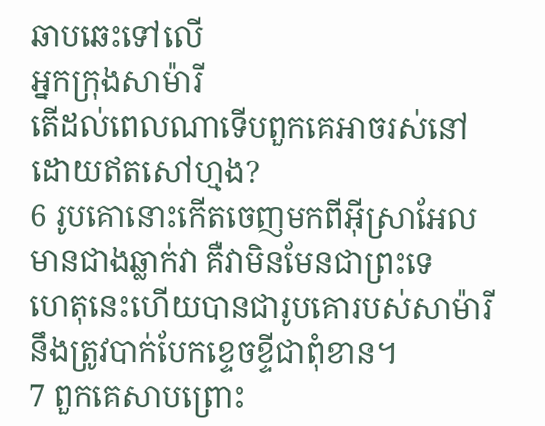ឆាបឆេះទៅលើ
អ្នកក្រុងសាម៉ារី
តើដល់ពេលណាទើបពួកគេអាចរស់នៅ
ដោយឥតសៅហ្មង?
6 រូបគោនោះកើតចេញមកពីអ៊ីស្រាអែល
មានជាងឆ្លាក់វា គឺវាមិនមែនជាព្រះទេ
ហេតុនេះហើយបានជារូបគោរបស់សាម៉ារី
នឹងត្រូវបាក់បែកខ្ទេចខ្ទីជាពុំខាន។
7 ពួកគេសាបព្រោះ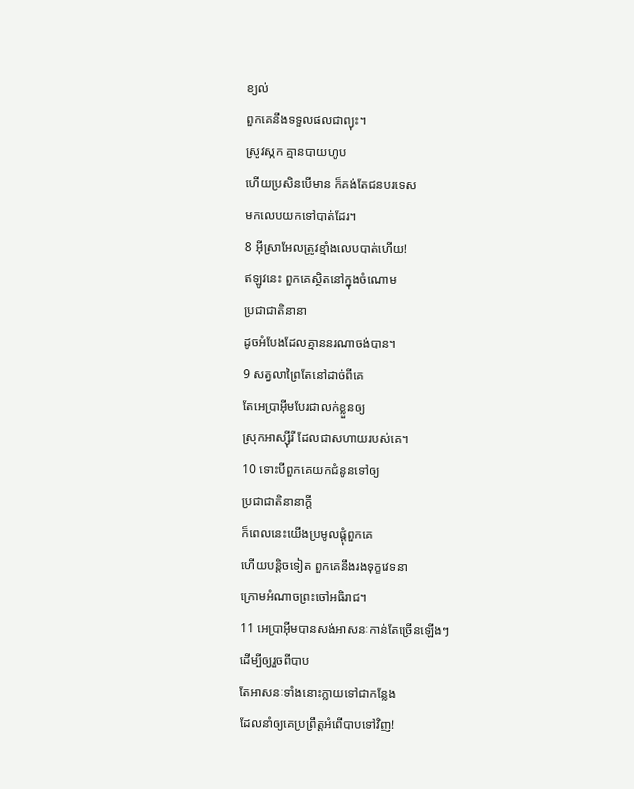ខ្យល់
ពួកគេនឹងទទួលផលជាព្យុះ។
ស្រូវស្កក គ្មានបាយហូប
ហើយប្រសិនបើមាន ក៏គង់តែជនបរទេស
មកលេបយកទៅបាត់ដែរ។
8 អ៊ីស្រាអែលត្រូវខ្មាំងលេបបាត់ហើយ!
ឥឡូវនេះ ពួកគេស្ថិតនៅក្នុងចំណោម
ប្រជាជាតិនានា
ដូចអំបែងដែលគ្មាននរណាចង់បាន។
9 សត្វលាព្រៃតែនៅដាច់ពីគេ
តែអេប្រាអ៊ីមបែរជាលក់ខ្លួនឲ្យ
ស្រុកអាស្ស៊ីរី ដែលជាសហាយរបស់គេ។
10 ទោះបីពួកគេយកជំនូនទៅឲ្យ
ប្រជាជាតិនានាក្តី
ក៏ពេលនេះយើងប្រមូលផ្តុំពួកគេ
ហើយបន្តិចទៀត ពួកគេនឹងរងទុក្ខវេទនា
ក្រោមអំណាចព្រះចៅអធិរាជ។
11 អេប្រាអ៊ីមបានសង់អាសនៈកាន់តែច្រើនឡើងៗ
ដើម្បីឲ្យរួចពីបាប
តែអាសនៈទាំងនោះក្លាយទៅជាកន្លែង
ដែលនាំឲ្យគេប្រព្រឹត្តអំពើបាបទៅវិញ!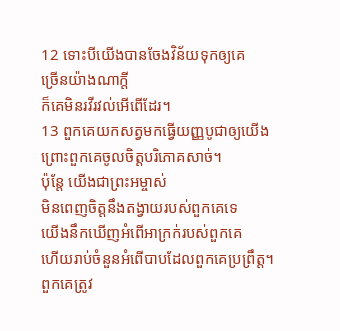12 ទោះបីយើងបានចែងវិន័យទុកឲ្យគេ
ច្រើនយ៉ាងណាក្តី
ក៏គេមិនរវីរវល់អើពើដែរ។
13 ពួកគេយកសត្វមកធ្វើយញ្ញបូជាឲ្យយើង
ព្រោះពួកគេចូលចិត្តបរិភោគសាច់។
ប៉ុន្តែ យើងជាព្រះអម្ចាស់
មិនពេញចិត្តនឹងតង្វាយរបស់ពួកគេទេ
យើងនឹកឃើញអំពើអាក្រក់របស់ពួកគេ
ហើយរាប់ចំនួនអំពើបាបដែលពួកគេប្រព្រឹត្ត។
ពួកគេត្រូវ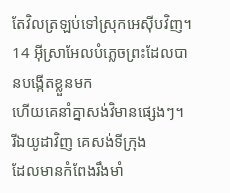តែវិលត្រឡប់ទៅស្រុកអេស៊ីបវិញ។
14 អ៊ីស្រាអែលបំភ្លេចព្រះដែលបានបង្កើតខ្លួនមក
ហើយគេនាំគ្នាសង់វិមានផ្សេងៗ។
រីឯយូដាវិញ គេសង់ទីក្រុង
ដែលមានកំពែងរឹងមាំ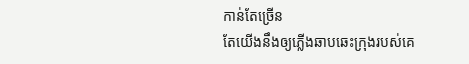កាន់តែច្រើន
តែយើងនឹងឲ្យភ្លើងឆាបឆេះក្រុងរបស់គេ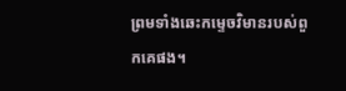ព្រមទាំងឆេះកម្ទេចវិមានរបស់ពួកគេផង។